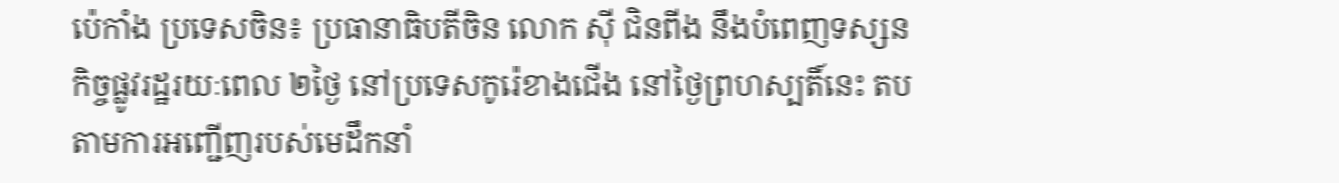ប៉េកាំង ប្រទេសចិន៖ ប្រធានាធិបតីចិន លោក ស៊ី ជិនពីង នឹងបំពេញទស្សនកិច្ចផ្លូវរដ្ឋរយៈពេល ២ថ្ងៃ នៅប្រទេសកូរ៉េខាងជើង នៅថ្ងៃព្រហស្បតិ៍នេះ តបតាមការអញ្ជើញរបស់មេដឹកនាំ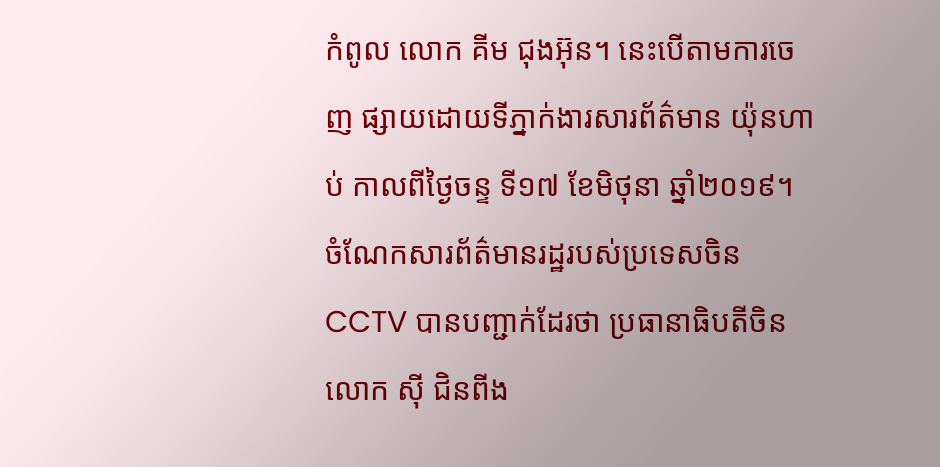កំពូល លោក គីម ជុងអ៊ុន។ នេះបើតាមការចេញ ផ្សាយដោយទីភ្នាក់ងារសារព័ត៌មាន យ៉ុនហាប់ កាលពីថ្ងៃចន្ទ ទី១៧ ខែមិថុនា ឆ្នាំ២០១៩។
ចំណែកសារព័ត៌មានរដ្ឋរបស់ប្រទេសចិន CCTV បានបញ្ជាក់ដែរថា ប្រធានាធិបតីចិន លោក ស៊ី ជិនពីង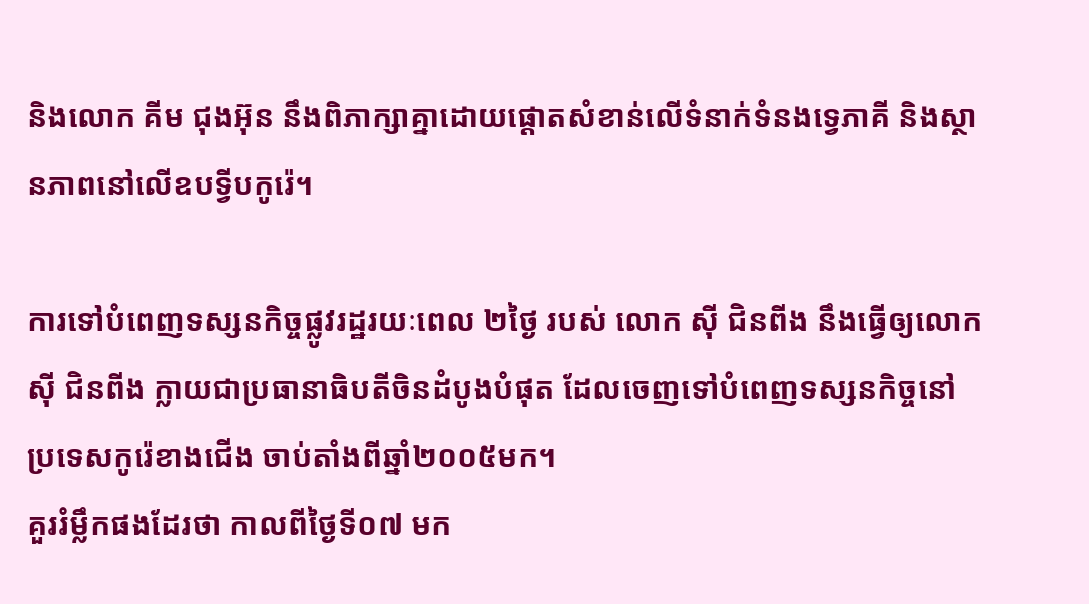និងលោក គីម ជុងអ៊ុន នឹងពិភាក្សាគ្នាដោយផ្ដោតសំខាន់លើទំនាក់ទំនងទ្វេភាគី និងស្ថានភាពនៅលើឧបទ្វីបកូរ៉េ។

ការទៅបំពេញទស្សនកិច្ចផ្លូវរដ្ឋរយៈពេល ២ថ្ងៃ របស់ លោក ស៊ី ជិនពីង នឹងធ្វើឲ្យលោក ស៊ី ជិនពីង ក្លាយជាប្រធានាធិបតីចិនដំបូងបំផុត ដែលចេញទៅបំពេញទស្សនកិច្ចនៅ ប្រទេសកូរ៉េខាងជើង ចាប់តាំងពីឆ្នាំ២០០៥មក។
គួររំម្លឹកផងដែរថា កាលពីថ្ងៃទី០៧ មក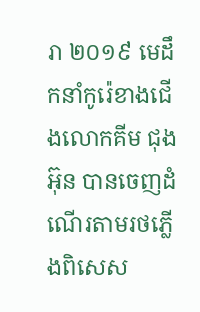រា ២០១៩ មេដឹកនាំកូរ៉េខាងជើងលោកគីម ជុងអ៊ុន បានចេញដំណើរតាមរថភ្លើងពិសេស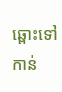ឆ្ពោះទៅកាន់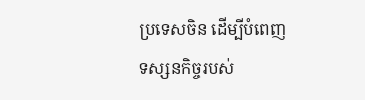ប្រទេសចិន ដើម្បីបំពេញទស្សនកិច្ចរបស់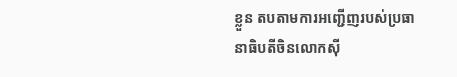ខ្លួន តបតាមការអញ្ជើញរបស់ប្រធានាធិបតីចិនលោកស៊ី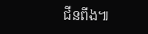ជីនពីង៕